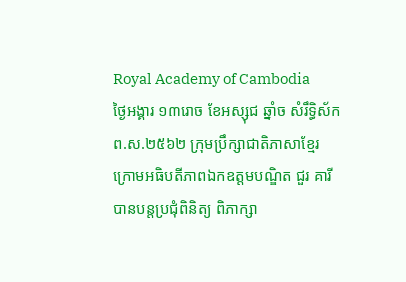Royal Academy of Cambodia
ថ្ងៃអង្គារ ១៣រោច ខែអស្សុជ ឆ្នាំច សំរឹទ្ធិស័ក ព.ស.២៥៦២ ក្រុមប្រឹក្សាជាតិភាសាខ្មែរ ក្រោមអធិបតីភាពឯកឧត្តមបណ្ឌិត ជួរ គារី បានបន្តប្រជុំពិនិត្យ ពិភាក្សា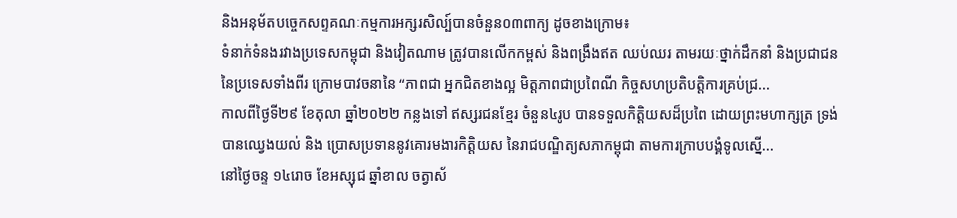និងអនុម័តបច្ចេកសព្ទគណៈកម្មការអក្សរសិល្ប៍បានចំនួន០៣ពាក្យ ដូចខាងក្រោម៖
ទំនាក់ទំនងរវាងប្រទេសកម្ពុជា និងវៀតណាម ត្រូវបានលើកកម្ពស់ និងពង្រឹងឥត ឈប់ឈរ តាមរយៈថ្នាក់ដឹកនាំ និងប្រជាជននៃប្រទេសទាំងពីរ ក្រោមបាវចនានៃ “ភាពជា អ្នកជិតខាងល្អ មិត្តភាពជាប្រពៃណី កិច្ចសហប្រតិបត្តិការគ្រប់ជ្រ...
កាលពីថ្ងៃទី២៩ ខែតុលា ឆ្នាំ២០២២ កន្លងទៅ ឥស្សរជនខ្មែរ ចំនួន៤រូប បានទទួលកិត្តិយសដ៏ប្រពៃ ដោយព្រះមហាក្សត្រ ទ្រង់បានឈ្វេងយល់ និង ប្រោសប្រទាននូវគោរមងារកិត្តិយស នៃរាជបណ្ឌិត្យសភាកម្ពុជា តាមការក្រាបបង្គំទូលស្នើ...
នៅថ្ងៃចន្ទ ១៤រោច ខែអស្សុជ ឆ្នាំខាល ចត្វាស័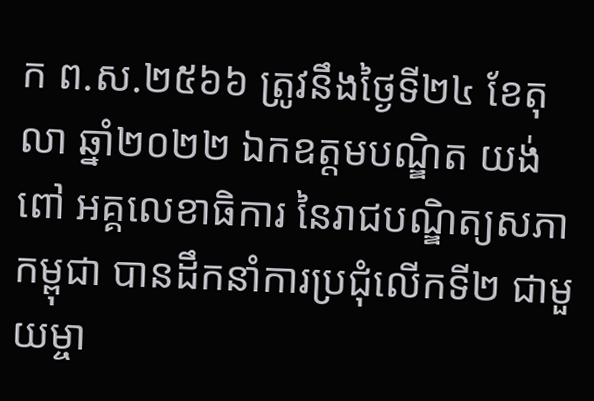ក ព.ស.២៥៦៦ ត្រូវនឹងថ្ងៃទី២៤ ខែតុលា ឆ្នាំ២០២២ ឯកឧត្តមបណ្ឌិត យង់ ពៅ អគ្គលេខាធិការ នៃរាជបណ្ឌិត្យសភាកម្ពុជា បានដឹកនាំការប្រជុំលើកទី២ ជាមួយម្ចា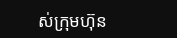ស់ក្រុមហ៊ុន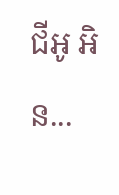ជីអូ អិន...